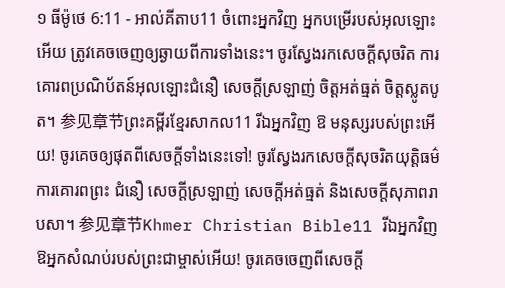១ ធីម៉ូថេ 6:11 - អាល់គីតាប11 ចំពោះអ្នកវិញ អ្នកបម្រើរបស់អុលឡោះអើយ ត្រូវគេចចេញឲ្យឆ្ងាយពីការទាំងនេះ។ ចូរស្វែងរកសេចក្ដីសុចរិត ការគោរពប្រណិប័តន៍អុលឡោះជំនឿ សេចក្ដីស្រឡាញ់ ចិត្ដអត់ធ្មត់ ចិត្ដស្លូតបូត។ 参见章节ព្រះគម្ពីរខ្មែរសាកល11 រីឯអ្នកវិញ ឱ មនុស្សរបស់ព្រះអើយ! ចូរគេចឲ្យផុតពីសេចក្ដីទាំងនេះទៅ! ចូរស្វែងរកសេចក្ដីសុចរិតយុត្តិធម៌ ការគោរពព្រះ ជំនឿ សេចក្ដីស្រឡាញ់ សេចក្ដីអត់ធ្មត់ និងសេចក្ដីសុភាពរាបសា។ 参见章节Khmer Christian Bible11 រីឯអ្នកវិញ ឱអ្នកសំណប់របស់ព្រះជាម្ចាស់អើយ! ចូរគេចចេញពីសេចក្ដី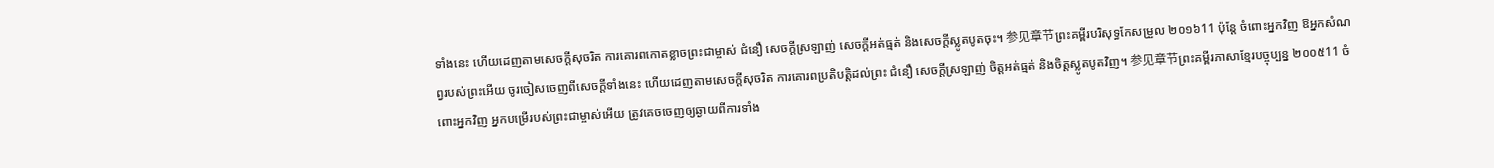ទាំងនេះ ហើយដេញតាមសេចក្ដីសុចរិត ការគោរពកោតខ្លាចព្រះជាម្ចាស់ ជំនឿ សេចក្ដីស្រឡាញ់ សេចក្ដីអត់ធ្មត់ និងសេចក្ដីស្លូតបូតចុះ។ 参见章节ព្រះគម្ពីរបរិសុទ្ធកែសម្រួល ២០១៦11 ប៉ុន្តែ ចំពោះអ្នកវិញ ឱអ្នកសំណព្វរបស់ព្រះអើយ ចូរចៀសចេញពីសេចក្ដីទាំងនេះ ហើយដេញតាមសេចក្ដីសុចរិត ការគោរពប្រតិបត្តិដល់ព្រះ ជំនឿ សេចក្ដីស្រឡាញ់ ចិត្តអត់ធ្មត់ និងចិត្តស្លូតបូតវិញ។ 参见章节ព្រះគម្ពីរភាសាខ្មែរបច្ចុប្បន្ន ២០០៥11 ចំពោះអ្នកវិញ អ្នកបម្រើរបស់ព្រះជាម្ចាស់អើយ ត្រូវគេចចេញឲ្យឆ្ងាយពីការទាំង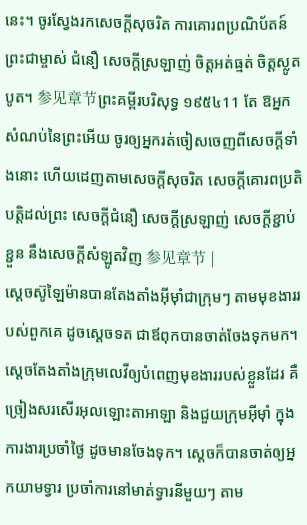នេះ។ ចូរស្វែងរកសេចក្ដីសុចរិត ការគោរពប្រណិប័តន៍ព្រះជាម្ចាស់ ជំនឿ សេចក្ដីស្រឡាញ់ ចិត្តអត់ធ្មត់ ចិត្តស្លូតបូត។ 参见章节ព្រះគម្ពីរបរិសុទ្ធ ១៩៥៤11 តែ ឱអ្នកសំណប់នៃព្រះអើយ ចូរឲ្យអ្នករត់ចៀសចេញពីសេចក្ដីទាំងនោះ ហើយដេញតាមសេចក្ដីសុចរិត សេចក្ដីគោរពប្រតិបត្តិដល់ព្រះ សេចក្ដីជំនឿ សេចក្ដីស្រឡាញ់ សេចក្ដីខ្ជាប់ខ្ជួន នឹងសេចក្ដីសំឡូតវិញ 参见章节 |
ស្តេចស៊ូឡៃម៉ានបានតែងតាំងអ៊ីមុាំជាក្រុមៗ តាមមុខងាររបស់ពួកគេ ដូចស្តេចទត ជាឪពុកបានចាត់ចែងទុកមក។ ស្តេចតែងតាំងក្រុមលេវីឲ្យបំពេញមុខងាររបស់ខ្លួនដែរ គឺច្រៀងសរសើរអុលឡោះតាអាឡា និងជួយក្រុមអ៊ីមុាំ ក្នុងការងារប្រចាំថ្ងៃ ដូចមានចែងទុក។ ស្តេចក៏បានចាត់ឲ្យអ្នកយាមទ្វារ ប្រចាំការនៅមាត់ទ្វារនីមួយៗ តាម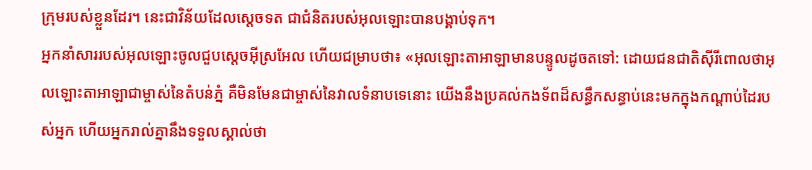ក្រុមរបស់ខ្លួនដែរ។ នេះជាវិន័យដែលស្តេចទត ជាជំនិតរបស់អុលឡោះបានបង្គាប់ទុក។
អ្នកនាំសាររបស់អុលឡោះចូលជួបស្តេចអ៊ីស្រអែល ហើយជម្រាបថា៖ «អុលឡោះតាអាឡាមានបន្ទូលដូចតទៅ: ដោយជនជាតិស៊ីរីពោលថាអុលឡោះតាអាឡាជាម្ចាស់នៃតំបន់ភ្នំ គឺមិនមែនជាម្ចាស់នៃវាលទំនាបទេនោះ យើងនឹងប្រគល់កងទ័ពដ៏សន្ធឹកសន្ធាប់នេះមកក្នុងកណ្តាប់ដៃរបស់អ្នក ហើយអ្នករាល់គ្នានឹងទទួលស្គាល់ថា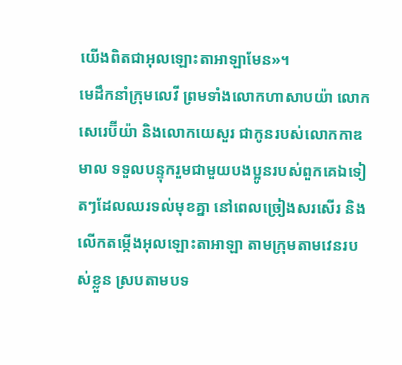យើងពិតជាអុលឡោះតាអាឡាមែន»។
មេដឹកនាំក្រុមលេវី ព្រមទាំងលោកហាសាបយ៉ា លោកសេរេប៊ីយ៉ា និងលោកយេសួរ ជាកូនរបស់លោកកាឌមាល ទទួលបន្ទុករួមជាមួយបងប្អូនរបស់ពួកគេឯទៀតៗដែលឈរទល់មុខគ្នា នៅពេលច្រៀងសរសើរ និងលើកតម្កើងអុលឡោះតាអាឡា តាមក្រុមតាមវេនរបស់ខ្លួន ស្របតាមបទ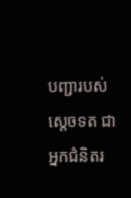បញ្ជារបស់ស្តេចទត ជាអ្នកជំនិតរ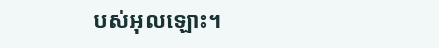បស់អុលឡោះ។